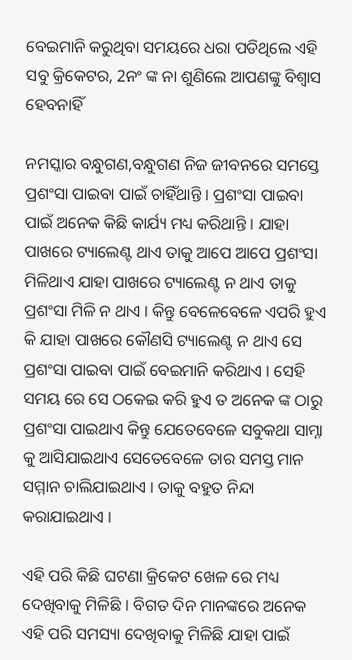ବେଇମାନି କରୁଥିବା ସମୟରେ ଧରା ପଡିଥିଲେ ଏହି ସବୁ କ୍ରିକେଟର, 2ନଂ ଙ୍କ ନା ଶୁଣିଲେ ଆପଣଙ୍କୁ ବିଶ୍ବାସ ହେବନାହିଁ

ନମସ୍କାର ବନ୍ଧୁଗଣ,ବନ୍ଧୁଗଣ ନିଜ ଜୀବନରେ ସମସ୍ତେ ପ୍ରଶଂସା ପାଇବା ପାଇଁ ଚାହିଁଥାନ୍ତି । ପ୍ରଶଂସା ପାଇବା ପାଇଁ ଅନେକ କିଛି କାର୍ଯ୍ୟ ମଧ୍ୟ କରିଥାନ୍ତି । ଯାହା ପାଖରେ ଟ୍ୟାଲେଣ୍ଟ ଥାଏ ତାକୁ ଆପେ ଆପେ ପ୍ରଶଂସା ମିଳିଥାଏ ଯାହା ପାଖରେ ଟ୍ୟାଲେଣ୍ଟ ନ ଥାଏ ତାକୁ ପ୍ରଶଂସା ମିଳି ନ ଥାଏ । କିନ୍ତୁ ବେଳେବେଳେ ଏପରି ହୁଏ କି ଯାହା ପାଖରେ କୌଣସି ଟ୍ୟାଲେଣ୍ଟ ନ ଥାଏ ସେ ପ୍ରଶଂସା ପାଇବା ପାଇଁ ବେଇମାନି କରିଥାଏ । ସେହି ସମୟ ରେ ସେ ଠକେଇ କରି ହୁଏ ତ ଅନେକ ଙ୍କ ଠାରୁ ପ୍ରଶଂସା ପାଇଥାଏ କିନ୍ତୁ ଯେତେବେଳେ ସବୁକଥା ସାମ୍ନା କୁ ଆସିଯାଇଥାଏ ସେତେବେଳେ ତାର ସମସ୍ତ ମାନ ସମ୍ମାନ ଚାଲିଯାଇଥାଏ । ତାକୁ ବହୁତ ନିନ୍ଦା କରାଯାଇଥାଏ ।

ଏହି ପରି କିଛି ଘଟଣା କ୍ରିକେଟ ଖେଳ ରେ ମଧ୍ୟ ଦେଖିବାକୁ ମିଳିଛି । ବିଗତ ଦିନ ମାନଙ୍କରେ ଅନେକ ଏହି ପରି ସମସ୍ୟା ଦେଖିବାକୁ ମିଳିଛି ଯାହା ପାଇଁ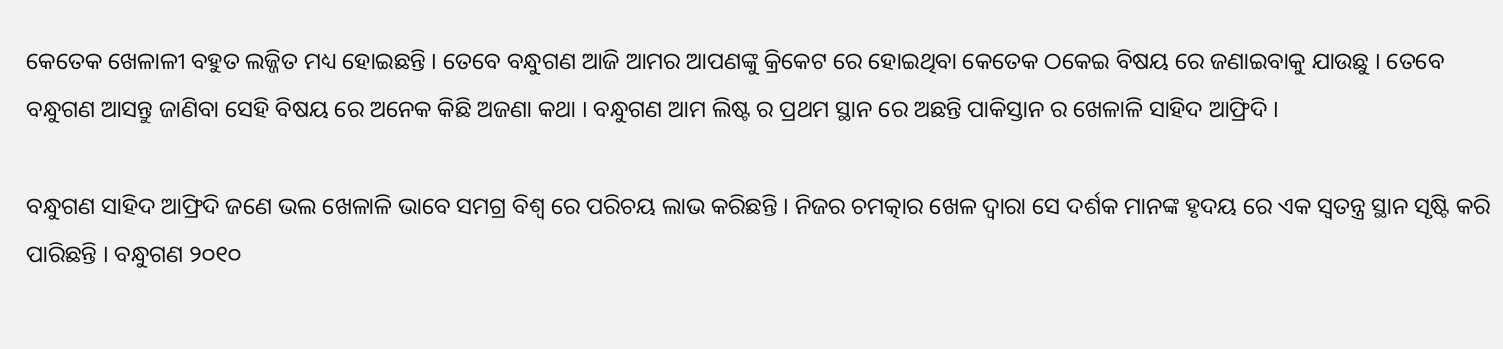କେତେକ ଖେଳାଳୀ ବହୁତ ଲଜ୍ଜିତ ମଧ୍ୟ ହୋଇଛନ୍ତି । ତେବେ ବନ୍ଧୁଗଣ ଆଜି ଆମର ଆପଣଙ୍କୁ କ୍ରିକେଟ ରେ ହୋଇଥିବା କେତେକ ଠକେଇ ବିଷୟ ରେ ଜଣାଇବାକୁ ଯାଉଛୁ । ତେବେ ବନ୍ଧୁଗଣ ଆସନ୍ତୁ ଜାଣିବା ସେହି ବିଷୟ ରେ ଅନେକ କିଛି ଅଜଣା କଥା । ବନ୍ଧୁଗଣ ଆମ ଲିଷ୍ଟ ର ପ୍ରଥମ ସ୍ଥାନ ରେ ଅଛନ୍ତି ପାକିସ୍ତାନ ର ଖେଳାଳି ସାହିଦ ଆଫ୍ରିଦି ।

ବନ୍ଧୁଗଣ ସାହିଦ ଆଫ୍ରିଦି ଜଣେ ଭଲ ଖେଳାଳି ଭାବେ ସମଗ୍ର ବିଶ୍ୱ ରେ ପରିଚୟ ଲାଭ କରିଛନ୍ତି । ନିଜର ଚମତ୍କାର ଖେଳ ଦ୍ୱାରା ସେ ଦର୍ଶକ ମାନଙ୍କ ହୃଦୟ ରେ ଏକ ସ୍ୱତନ୍ତ୍ର ସ୍ଥାନ ସୃଷ୍ଟି କରି ପାରିଛନ୍ତି । ବନ୍ଧୁଗଣ ୨୦୧୦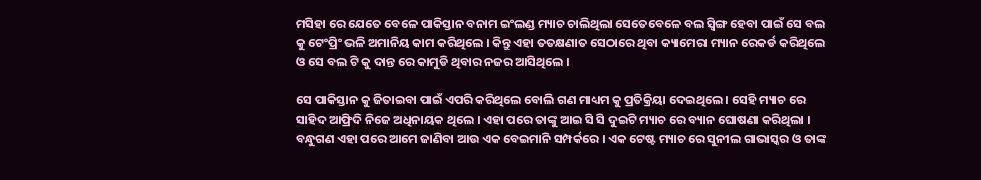ମସିହା ରେ ଯେତେ ବେଳେ ପାକିସ୍ତାନ ବନାମ ଇଂଲଣ୍ଡ ମ୍ୟାଚ ଚାଲିଥିଲା ସେତେବେଳେ ବଲ ସ୍ୱିଙ୍ଗ ହେବା ପାଇଁ ସେ ବଲ କୁ ଟେଂପ୍ରିଂ ଭଳି ଅମାନିୟ କାମ କରିଥିଲେ । କିନ୍ତୁ ଏହା ତତକ୍ଷଣାତ ସେଠାରେ ଥିବା କ୍ୟାମେରା ମ୍ୟାନ ରେକର୍ଡ କରିଥିଲେ ଓ ସେ ବଲ ଟି କୁ ଦାନ୍ତ ରେ କାମୁଡି ଥିବାର ନଜର ଆସିଥିଲେ ।

ସେ ପାକିସ୍ତାନ କୁ ଜିତାଇବା ପାଇଁ ଏପରି କରିଥିଲେ ବୋଲି ଗଣ ମାଧ୍ୟମ କୁ ପ୍ରତିକ୍ରିୟା ଦେଇଥିଲେ । ସେହି ମ୍ୟାଚ ରେ ସାହିଦ ଆଫ୍ରିଦି ନିଜେ ଅଧିନାୟକ ଥିଲେ । ଏହା ପରେ ତାଙ୍କୁ ଆଇ ସି ସି ଦୁଇଟି ମ୍ୟାଚ ରେ ବ୍ୟାନ ଘୋଷଣା କରିଥିଲା । ବନ୍ଧୁଗଣ ଏହା ପରେ ଆମେ ଜାଣିବା ଆଉ ଏକ ବେଇମାନି ସମ୍ପର୍କରେ । ଏକ ଟେଷ୍ଟ ମ୍ୟାଚ ରେ ସୁନୀଲ ଗାଭାସ୍କର ଓ ତାଙ୍କ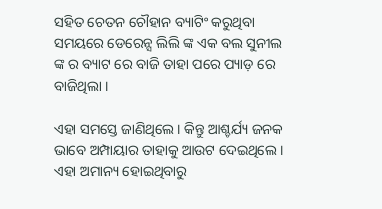ସହିତ ଚେତନ ଚୌହାନ ବ୍ୟାଟିଂ କରୁଥିବା ସମୟରେ ଡେରେନ୍ସ ଲିଲି ଙ୍କ ଏକ ବଲ ସୁନୀଲ ଙ୍କ ର ବ୍ୟାଟ ରେ ବାଜି ତାହା ପରେ ପ୍ୟାଡ଼ ରେ ବାଜିଥିଲା ।

ଏହା ସମସ୍ତେ ଜାଣିଥିଲେ । କିନ୍ତୁ ଆଶ୍ଚର୍ଯ୍ୟ ଜନକ ଭାବେ ଅମ୍ପାୟାର ତାହାକୁ ଆଉଟ ଦେଇଥିଲେ । ଏହା ଅମାନ୍ୟ ହୋଇଥିବାରୁ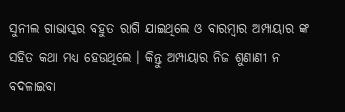ସୁନୀଲ ଗାଭାସ୍କର ବହୁତ ରାଗି ଯାଇଥିଲେ ଓ ବାରମ୍ବାର ଅମ୍ପାୟାର ଙ୍କ ସହିତ କଥା ମଧ୍ୟ ହେଉଥିଲେ । କିନ୍ତୁ ଅମ୍ପାୟାର ନିଜ ଶୁଣାଣୀ ନ ବଦଳାଇବା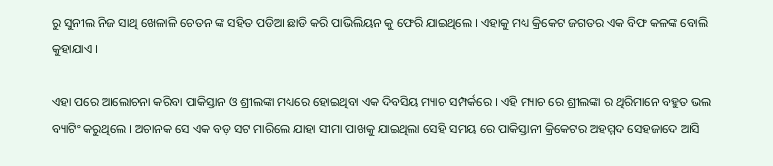ରୁ ସୁନୀଲ ନିଜ ସାଥି ଖେଳାଳି ଚେତନ ଙ୍କ ସହିତ ପଡିଆ ଛାଡି କରି ପାଭିଲିୟନ କୁ ଫେରି ଯାଇଥିଲେ । ଏହାକୁ ମଧ୍ୟ କ୍ରିକେଟ ଜଗତର ଏକ ବିଫ କଳଙ୍କ ବୋଲି କୁହାଯାଏ ।

ଏହା ପରେ ଆଲୋଚନା କରିବା ପାକିସ୍ତାନ ଓ ଶ୍ରୀଲଙ୍କା ମଧ୍ୟରେ ହୋଇଥିବା ଏକ ଦିବସିୟ ମ୍ୟାଚ ସମ୍ପର୍କରେ । ଏହି ମ୍ୟାଚ ରେ ଶ୍ରୀଲଙ୍କା ର ଥିରିମାନେ ବହୁତ ଭଲ ବ୍ୟାଟିଂ କରୁଥିଲେ । ଅଚାନକ ସେ ଏକ ବଡ଼ ସଟ ମାରିଲେ ଯାହା ସୀମା ପାଖକୁ ଯାଇଥିଲା ସେହି ସମୟ ରେ ପାକିସ୍ତାନୀ କ୍ରିକେଟର ଅହମ୍ମଦ ସେହଜାଦେ ଆସି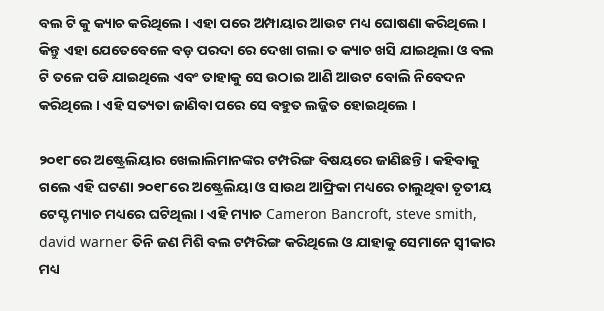ବଲ ଟି କୁ କ୍ୟାଚ କରିଥିଲେ । ଏହା ପରେ ଅମ୍ପାୟାର ଆଉଟ ମଧ୍ୟ ଘୋଷଣା କରିଥିଲେ । କିନ୍ତୁ ଏହା ଯେତେବେଳେ ବଡ଼ ପରଦା ରେ ଦେଖା ଗଲା ତ କ୍ୟାଚ ଖସି ଯାଇଥିଲା ଓ ବଲ ଟି ତଳେ ପଡି ଯାଇଥିଲେ ଏବଂ ତାହାକୁ ସେ ଉଠାଇ ଆଣି ଆଉଟ ବୋଲି ନିବେଦନ କରିଥିଲେ । ଏହି ସତ୍ୟତା ଜାଣିବା ପରେ ସେ ବହୁତ ଲଜ୍ଜିତ ହୋଇଥିଲେ ।

୨୦୧୮ରେ ଅଷ୍ଟ୍ରେଲିୟାର ଖେଲାଲିମାନଙ୍କର ଟମ୍ପରିଙ୍ଗ ବିଷୟରେ ଜାଣିଛନ୍ତି । କହିବାକୁ ଗଲେ ଏହି ଘଟଣା ୨୦୧୮ରେ ଅଷ୍ଟ୍ରେଲିୟା ଓ ସାଉଥ ଆଫ୍ରିକା ମଧ୍ୟରେ ଚାଲୁଥିବା ତୃତୀୟ ଟେସ୍ଟ ମ୍ୟାଚ ମଧ୍ୟରେ ଘଟିଥିଲା । ଏହି ମ୍ୟାଚ Cameron Bancroft, steve smith, david warner ତିନି ଜଣ ମିଶି ବଲ ଟମ୍ପରିଙ୍ଗ କରିଥିଲେ ଓ ଯାହାକୁ ସେମାନେ ସ୍ଵୀକାର ମଧ୍ୟ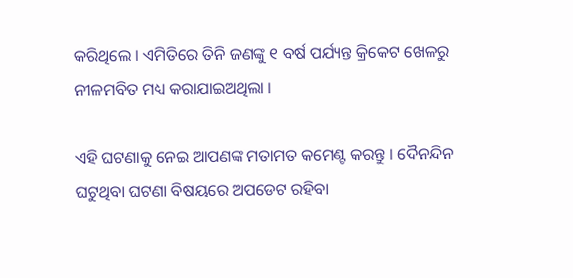କରିଥିଲେ । ଏମିତିରେ ତିନି ଜଣଙ୍କୁ ୧ ବର୍ଷ ପର୍ଯ୍ୟନ୍ତ କ୍ରିକେଟ ଖେଳରୁ ନୀଳମବିତ ମଧ୍ୟ କରାଯାଇଅଥିଲା ।

ଏହି ଘଟଣାକୁ ନେଇ ଆପଣଙ୍କ ମତାମତ କମେଣ୍ଟ କରନ୍ତୁ । ଦୈନନ୍ଦିନ ଘଟୁଥିବା ଘଟଣା ବିଷୟରେ ଅପଡେଟ ରହିବା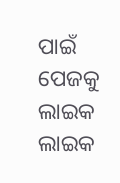ପାଇଁ ପେଜକୁ ଲାଇକ ଲାଇକ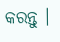କରନ୍ତୁ ।